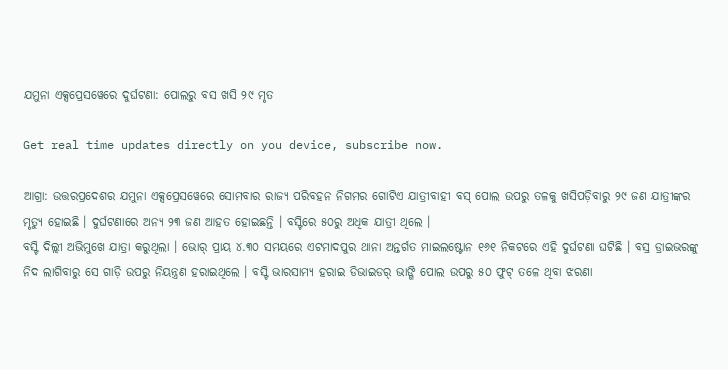ଯମୁନା ଏକ୍ସପ୍ରେସୱେରେ ଦୁର୍ଘଟଣା: ପୋଲରୁ ବସ ଖସି ୨୯ ମୃତ

Get real time updates directly on you device, subscribe now.

ଆଗ୍ରା: ଉତ୍ତରପ୍ରଦେଶର ଯମୁନା ଏକ୍ସପ୍ରେସୱେରେ ସୋମବାର ରାଜ୍ୟ ପରିବହନ ନିଗମର ଗୋଟିଏ ଯାତ୍ରୀବାହୀ ବସ୍ ପୋଲ ଉପରୁ ତଳକୁ ଖସିପଡ଼ିବାରୁ ୨୯ ଜଣ ଯାତ୍ରୀଙ୍କର ମୃତ୍ୟୁ ହୋଇଛି । ଦୁର୍ଘଟଣାରେ ଅନ୍ୟ ୨୩ ଜଣ ଆହତ ହୋଇଛନ୍ତି । ବସ୍ଟିରେ ୫୦ରୁ ଅଧିକ ଯାତ୍ରୀ ଥିଲେ ।
ବସ୍ଟି ଦିଲ୍ଲୀ ଅଭିମୁଖେ ଯାତ୍ରା କରୁଥିଲା । ଭୋର୍ ପ୍ରାୟ ୪.୩୦ ସମୟରେ ଏଟମାଦପୁର ଥାନା ଅନ୍ତର୍ଗତ ମାଇଲଷ୍ଟୋନ ୧୬୧ ନିକଟରେ ଏହି ଦୁର୍ଘଟଣା ଘଟିଛି । ବସ୍ର ଡ୍ରାଇଭରଙ୍କୁ ନିଦ ଲାଗିବାରୁ ସେ ଗାଡ଼ି ଉପରୁ ନିୟନ୍ତ୍ରଣ ହରାଇଥିଲେ । ବସ୍ଟି ଭାରସାମ୍ୟ ହରାଇ ଡିଭାଇଡର୍ ଭାଙ୍ଗି ପୋଲ ଉପରୁ ୫୦ ଫୁଟ୍ ତଳେ ଥିବା ଝରଣା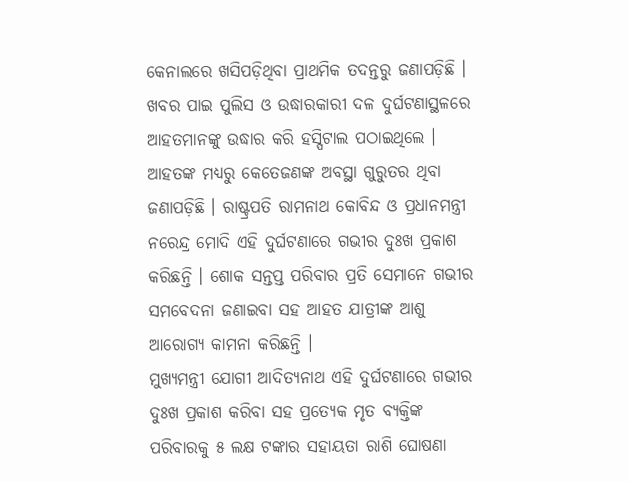କେନାଲରେ ଖସିପଡ଼ିଥିବା ପ୍ରାଥମିକ ତଦନ୍ତରୁ ଜଣାପଡ଼ିଛି ।
ଖବର ପାଇ ପୁଲିସ ଓ ଉଦ୍ଧାରକାରୀ ଦଳ ଦୁର୍ଘଟଣାସ୍ଥଳରେ ଆହତମାନଙ୍କୁ ଉଦ୍ଧାର କରି ହସ୍ପିଟାଲ ପଠାଇଥିଲେ । ଆହତଙ୍କ ମଧ୍ୟରୁ କେତେଜଣଙ୍କ ଅବସ୍ଥା ଗୁରୁତର ଥିବା ଜଣାପଡ଼ିଛି । ରାଷ୍ଟ୍ରପତି ରାମନାଥ କୋବିନ୍ଦ ଓ ପ୍ରଧାନମନ୍ତ୍ରୀ ନରେନ୍ଦ୍ର ମୋଦି ଏହି ଦୁର୍ଘଟଣାରେ ଗଭୀର ଦୁଃଖ ପ୍ରକାଶ କରିଛନ୍ତି । ଶୋକ ସନ୍ତପ୍ତ ପରିବାର ପ୍ରତି ସେମାନେ ଗଭୀର ସମବେଦନା ଜଣାଇବା ସହ ଆହତ ଯାତ୍ରୀଙ୍କ ଆଶୁ ଆରୋଗ୍ୟ କାମନା କରିଛନ୍ତି ।
ମୁଖ୍ୟମନ୍ତ୍ରୀ ଯୋଗୀ ଆଦିତ୍ୟନାଥ ଏହି ଦୁର୍ଘଟଣାରେ ଗଭୀର ଦୁଃଖ ପ୍ରକାଶ କରିବା ସହ ପ୍ରତ୍ୟେକ ମୃତ ବ୍ୟକ୍ତିଙ୍କ ପରିବାରକୁ ୫ ଲକ୍ଷ ଟଙ୍କାର ସହାୟତା ରାଶି ଘୋଷଣା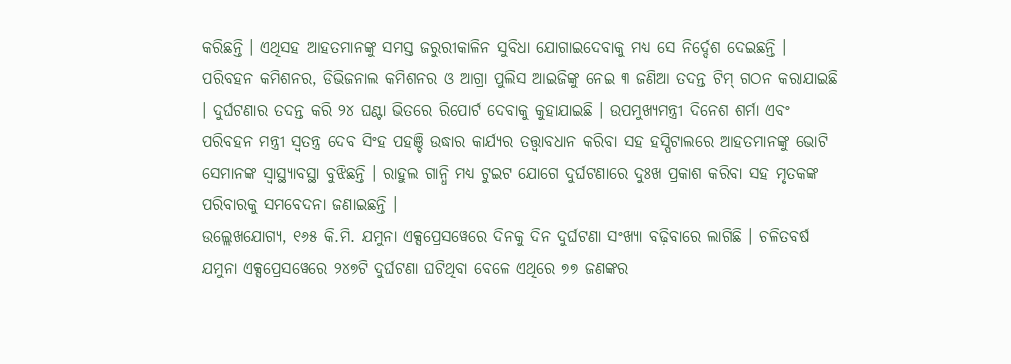କରିଛନ୍ତି । ଏଥିସହ ଆହତମାନଙ୍କୁ ସମସ୍ତ ଜରୁରୀକାଳିନ ସୁବିଧା ଯୋଗାଇଦେବାକୁ ମଧ୍ୟ ସେ ନିର୍ଦ୍ଦେଶ ଦେଇଛନ୍ତି । ପରିବହନ କମିଶନର, ଡିଭିଜନାଲ କମିଶନର ଓ ଆଗ୍ରା ପୁଲିସ ଆଇଜିଙ୍କୁ ନେଇ ୩ ଜଣିଆ ତଦନ୍ତ ଟିମ୍ ଗଠନ କରାଯାଇଛି । ଦୁର୍ଘଟଣାର ତଦନ୍ତ କରି ୨୪ ଘଣ୍ଟା ଭିତରେ ରିପୋର୍ଟ ଦେବାକୁ କୁହାଯାଇଛି । ଉପମୁଖ୍ୟମନ୍ତ୍ରୀ ଦିନେଶ ଶର୍ମା ଏବଂ ପରିବହନ ମନ୍ତ୍ରୀ ସ୍ୱତନ୍ତ୍ର ଦେବ ସିଂହ ପହଞ୍ଚି ଉଦ୍ଧାର କାର୍ଯ୍ୟର ତତ୍ତ୍ୱାବଧାନ କରିବା ସହ ହସ୍ପିଟାଲରେ ଆହତମାନଙ୍କୁ ଭୋଟି ସେମାନଙ୍କ ସ୍ୱାସ୍ଥ୍ୟାବସ୍ଥା ବୁଝିଛନ୍ତି । ରାହୁଲ ଗାନ୍ଧି ମଧ୍ୟ ଟୁଇଟ ଯୋଗେ ଦୁର୍ଘଟଣାରେ ଦୁଃଖ ପ୍ରକାଶ କରିବା ସହ ମୃତକଙ୍କ ପରିବାରକୁ ସମବେଦନା ଜଣାଇଛନ୍ତି ।
ଉଲ୍ଲେଖଯୋଗ୍ୟ, ୧୬୫ କି.ମି. ଯମୁନା ଏକ୍ସପ୍ରେସୱେରେ ଦିନକୁ ଦିନ ଦୁର୍ଘଟଣା ସଂଖ୍ୟା ବଢ଼ିବାରେ ଲାଗିଛି । ଚଳିତବର୍ଷ ଯମୁନା ଏକ୍ସପ୍ରେସୱେରେ ୨୪୭ଟି ଦୁର୍ଘଟଣା ଘଟିଥିବା ବେଳେ ଏଥିରେ ୭୭ ଜଣଙ୍କର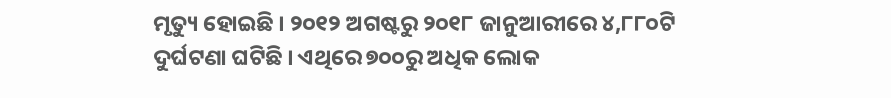ମୃତ୍ୟୁ ହୋଇଛି । ୨୦୧୨ ଅଗଷ୍ଟରୁ ୨୦୧୮ ଜାନୁଆରୀରେ ୪,୮୮୦ଟି ଦୁର୍ଘଟଣା ଘଟିଛି । ଏଥିରେ ୭୦୦ରୁ ଅଧିକ ଲୋକ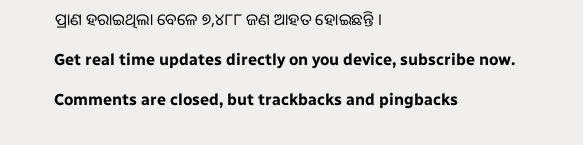ପ୍ରାଣ ହରାଇଥିଲା ବେଳେ ୭,୪୮୮ ଜଣ ଆହତ ହୋଇଛନ୍ତି ।

Get real time updates directly on you device, subscribe now.

Comments are closed, but trackbacks and pingbacks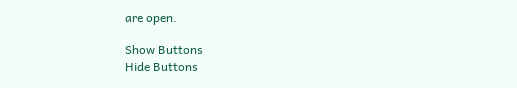are open.

Show Buttons
Hide Buttons